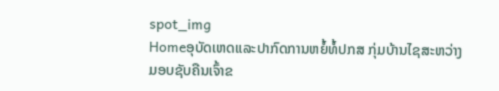spot_img
Homeອຸບັດເຫດແລະປາກົດການຫຍໍ້ທໍ້ປກສ ກຸ່ມບ້ານໄຊສະຫວ່າງ ມອບຊັບຄືນເຈົ້າຂ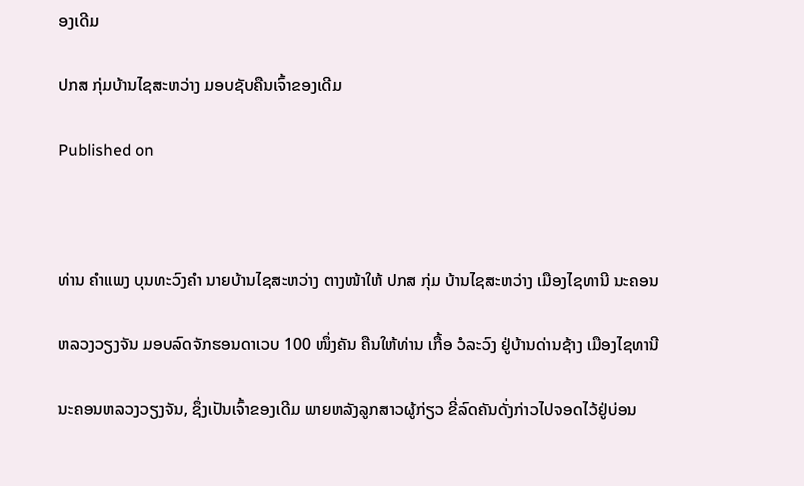ອງເດີມ

ປກສ ກຸ່ມບ້ານໄຊສະຫວ່າງ ມອບຊັບຄືນເຈົ້າຂອງເດີມ

Published on



ທ່ານ ຄຳແພງ ບຸນທະວົງຄຳ ນາຍບ້ານໄຊສະຫວ່າງ ຕາງໜ້າໃຫ້ ປກສ ກຸ່ມ ບ້ານໄຊສະຫວ່າງ ເມືອງໄຊທານີ ນະຄອນ

ຫລວງວຽງຈັນ ມອບລົດຈັກຮອນດາເວບ 100 ໜຶ່ງຄັນ ຄືນໃຫ້ທ່ານ ເກື້ອ ວໍລະວົງ ຢູ່ບ້ານດ່ານຊ້າງ ເມືອງໄຊທານີ

ນະຄອນຫລວງວຽງຈັນ, ຊຶ່ງເປັນເຈົ້າຂອງເດີມ ພາຍຫລັງລູກສາວຜູ້ກ່ຽວ ຂີ່ລົດຄັນດັ່ງກ່າວໄປຈອດໄວ້ຢູ່ບ່ອນ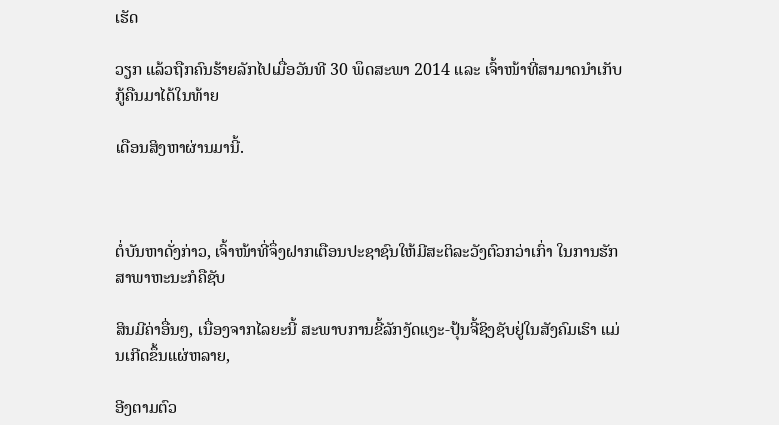ເຮັດ

ວຽກ ແລ້ວຖືກຄົນຮ້າຍລັກໄປເມື່ອວັນທີ 30 ພຶດສະພາ 2014 ແລະ ເຈົ້າໜ້າທີ່ສາມາດນຳເກັບກູ້ຄືນມາໄດ້ໃນທ້າຍ

ເດືອນສິງຫາຜ່ານມານີ້.



ຕໍ່ບັນຫາດັ່ງກ່າວ, ເຈົ້າໜ້າທີ່ຈຶ່ງຝາກເຕືອນປະຊາຊົນໃຫ້ມີສະຕິລະວັງຕົວກວ່າເກົ່າ ໃນການຮັກສາພາຫະນະກໍຄືຊັບ

ສິນມີຄ່າອື່ນໆ, ເນື່ອງຈາກໄລຍະນີ້ ສະພາບການຂີ້ລັກງັດແງະ-ປຸ້ນຈີ້ຊິງຊັບຢູ່ໃນສັງຄົມເຮົາ ແມ່ນເກີດຂຶ້ນແຜ່ຫລາຍ,

ອີງຕາມຕົວ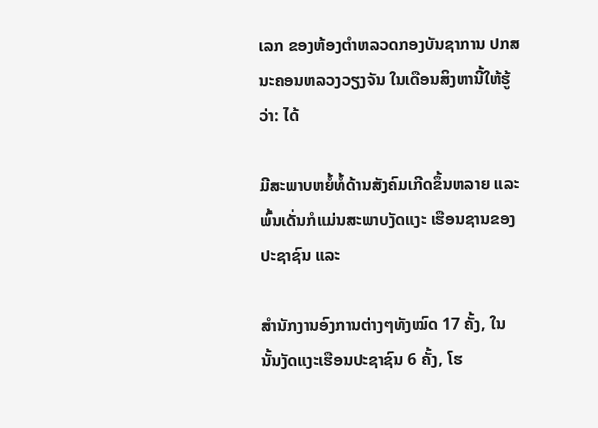ເລກ ຂອງຫ້ອງຕຳຫລວດກອງບັນຊາການ ປກສ ນະຄອນຫລວງວຽງຈັນ ໃນເດືອນສິງຫານີ້ໃຫ້ຮູ້ວ່າ: ໄດ້

ມີສະພາບຫຍໍ້ທໍ້ດ້ານສັງຄົມເກີດຂຶ້ນຫລາຍ ແລະ ພົ້ນເດັ່ນກໍແມ່ນສະພາບງັດແງະ ເຮືອນຊານຂອງປະຊາຊົນ ແລະ

ສຳນັກງານອົງການຕ່າງໆທັງໝົດ 17 ຄັ້ງ, ໃນນັ້ນງັດແງະເຮືອນປະຊາຊົນ 6 ຄັ້ງ, ໂຮ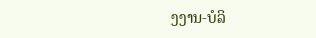ງງານ-ບໍລິ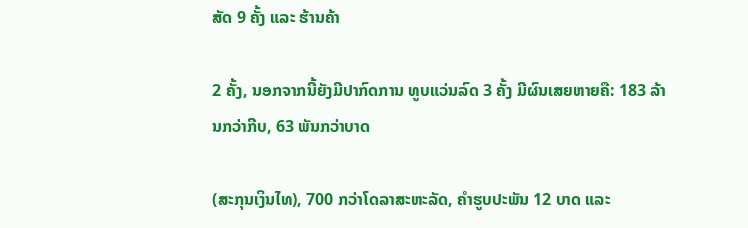ສັດ 9 ຄັ້ງ ແລະ ຮ້ານຄ້າ

2 ຄັ້ງ, ນອກຈາກນີ້ຍັງມີປາກົດການ ທູບແວ່ນລົດ 3 ຄັ້ງ ມີຜົນເສຍຫາຍຄື: 183 ລ້ານກວ່າກີບ, 63 ພັນກວ່າບາດ

(ສະກຸນເງິນໄທ), 700 ກວ່າໂດລາສະຫະລັດ, ຄຳຮູບປະພັນ 12 ບາດ ແລະ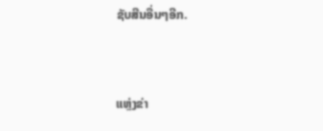ຊັບສີນອື່ນໆອີກ.



ແຫຼ່ງຂ່າ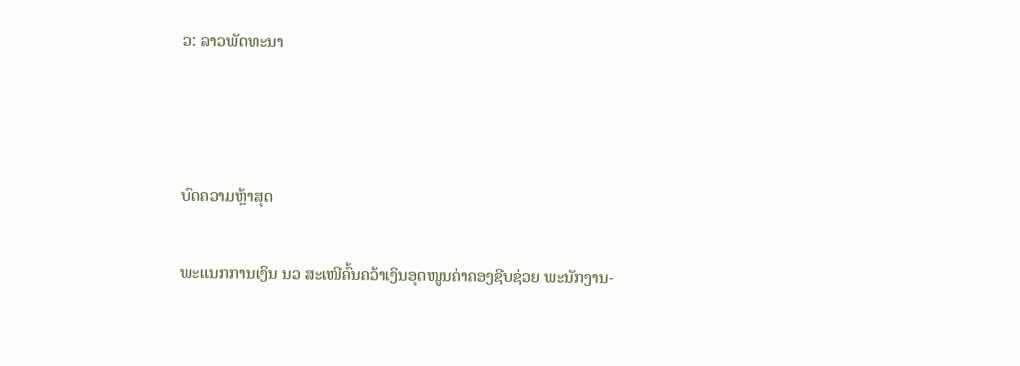ວ: ລາວພັດທະນາ



ບົດຄວາມຫຼ້າສຸດ

ພະແນກການເງິນ ນວ ສະເໜີຄົ້ນຄວ້າເງິນອຸດໜູນຄ່າຄອງຊີບຊ່ວຍ ພະນັກງານ-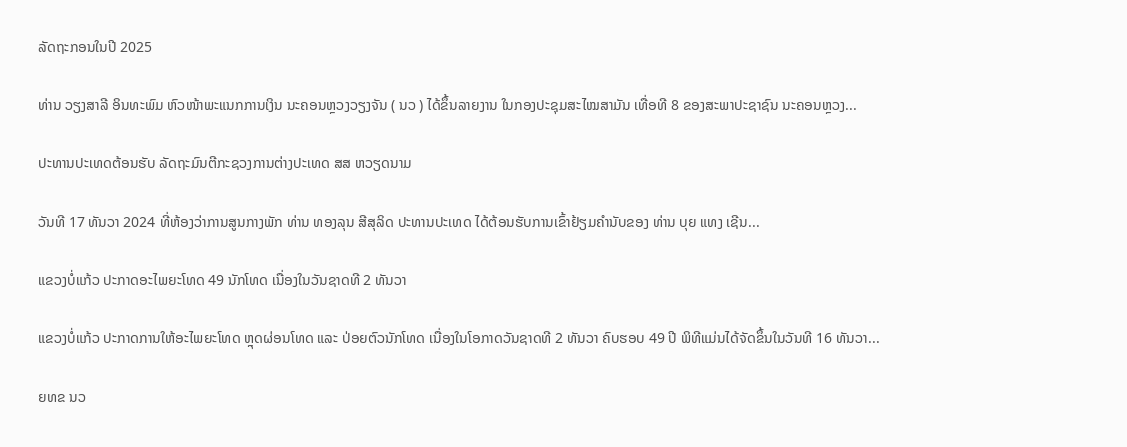ລັດຖະກອນໃນປີ 2025

ທ່ານ ວຽງສາລີ ອິນທະພົມ ຫົວໜ້າພະແນກການເງິນ ນະຄອນຫຼວງວຽງຈັນ ( ນວ ) ໄດ້ຂຶ້ນລາຍງານ ໃນກອງປະຊຸມສະໄໝສາມັນ ເທື່ອທີ 8 ຂອງສະພາປະຊາຊົນ ນະຄອນຫຼວງ...

ປະທານປະເທດຕ້ອນຮັບ ລັດຖະມົນຕີກະຊວງການຕ່າງປະເທດ ສສ ຫວຽດນາມ

ວັນທີ 17 ທັນວາ 2024 ທີ່ຫ້ອງວ່າການສູນກາງພັກ ທ່ານ ທອງລຸນ ສີສຸລິດ ປະທານປະເທດ ໄດ້ຕ້ອນຮັບການເຂົ້າຢ້ຽມຄຳນັບຂອງ ທ່ານ ບຸຍ ແທງ ເຊີນ...

ແຂວງບໍ່ແກ້ວ ປະກາດອະໄພຍະໂທດ 49 ນັກໂທດ ເນື່ອງໃນວັນຊາດທີ 2 ທັນວາ

ແຂວງບໍ່ແກ້ວ ປະກາດການໃຫ້ອະໄພຍະໂທດ ຫຼຸດຜ່ອນໂທດ ແລະ ປ່ອຍຕົວນັກໂທດ ເນື່ອງໃນໂອກາດວັນຊາດທີ 2 ທັນວາ ຄົບຮອບ 49 ປີ ພິທີແມ່ນໄດ້ຈັດຂຶ້ນໃນວັນທີ 16 ທັນວາ...

ຍທຂ ນວ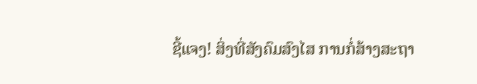ຊີ້ແຈງ! ສິ່ງທີ່ສັງຄົມສົງໄສ ການກໍ່ສ້າງສະຖາ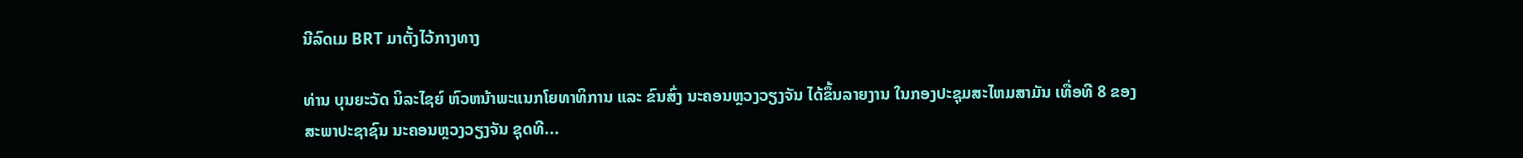ນີລົດເມ BRT ມາຕັ້ງໄວ້ກາງທາງ

ທ່ານ ບຸນຍະວັດ ນິລະໄຊຍ໌ ຫົວຫນ້າພະແນກໂຍທາທິການ ແລະ ຂົນສົ່ງ ນະຄອນຫຼວງວຽງຈັນ ໄດ້ຂຶ້ນລາຍງານ ໃນກອງປະຊຸມສະໄຫມສາມັນ ເທື່ອທີ 8 ຂອງສະພາປະຊາຊົນ ນະຄອນຫຼວງວຽງຈັນ ຊຸດທີ...